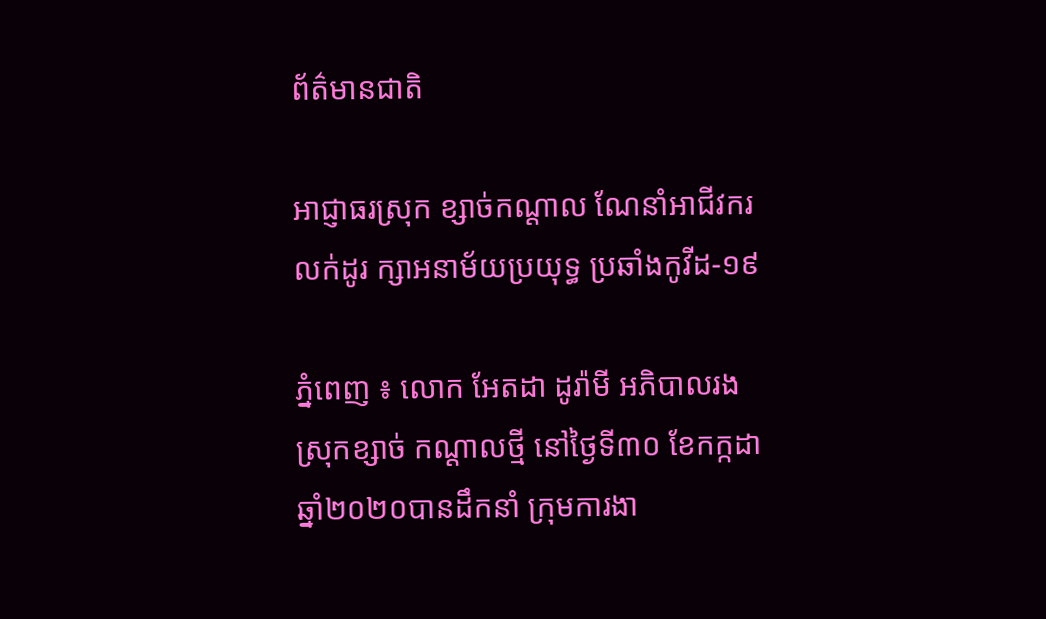ព័ត៌មានជាតិ

អាជ្ញាធរស្រុក ខ្សាច់កណ្ដាល ណែនាំអាជីវករលក់ដូរ ក្សាអនាម័យប្រយុទ្ធ ប្រឆាំងកូវីដ-១៩

ភ្នំពេញ ៖ លោក អែតដា ដូរ៉ាមី អភិបាលរងស្រុកខ្សាច់ កណ្ដាលថ្មី នៅថ្ងៃទី៣០ ខែកក្កដា ឆ្នាំ២០២០បានដឹកនាំ ក្រុមការងា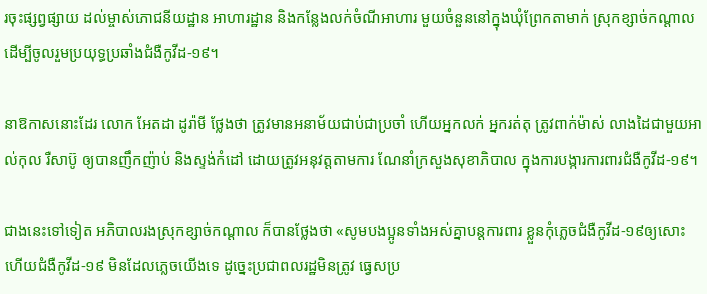រចុះផ្សព្វផ្សាយ ដល់ម្ចាស់ភោជនីយដ្ឋាន អាហារដ្ឋាន និងកន្លែងលក់ចំណីអាហារ មួយចំនួននៅក្នុងឃុំព្រែកតាមាក់ ស្រុកខ្សាច់កណ្ដាល ដើម្បីចូលរួមប្រយុទ្ធប្រឆាំងជំងឺកូវីដ-១៩។

នាឱកាសនោះដែរ លោក អែតដា ដូរ៉ាមី ថ្លែងថា ត្រូវមានអនាម័យជាប់ជាប្រចាំ ហើយអ្នកលក់ អ្នករត់តុ ត្រូវពាក់ម៉ាស់ លាងដៃជាមួយអាល់កុល រឺសាប៊ូ ឲ្យបានញឹកញ៉ាប់ និងស្ទង់កំដៅ ដោយត្រូវអនុវត្តតាមការ ណែនាំក្រសួងសុខាភិបាល ក្នុងការបង្ការការពារជំងឺកូវីដ-១៩។

ជាងនេះទៅទៀត អភិបាលរងស្រុកខ្សាច់កណ្ដាល ក៏បានថ្លែងថា «សូមបងប្អូនទាំងអស់គ្នាបន្តការពារ ខ្លួនកុំភ្លេចជំងឺកូវីដ-១៩ឲ្យសោះ ហើយជំងឺកូវីដ-១៩ មិនដែលភ្លេចយើងទេ ដូច្នេះប្រជាពលរដ្ឋមិនត្រូវ ធ្វេសប្រ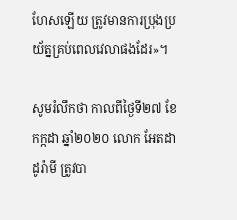ហែសឡើយ ត្រូវមានការប្រុងប្រយ័ត្នគ្រប់ពេលវេលាផងដែរ»។

សូមរំលឹកថា កាលពីថ្ងៃទី២៧ ខែកក្កដា ឆ្នាំ២០២០ លោក អែតដា ដូរ៉ាមី ត្រូវបា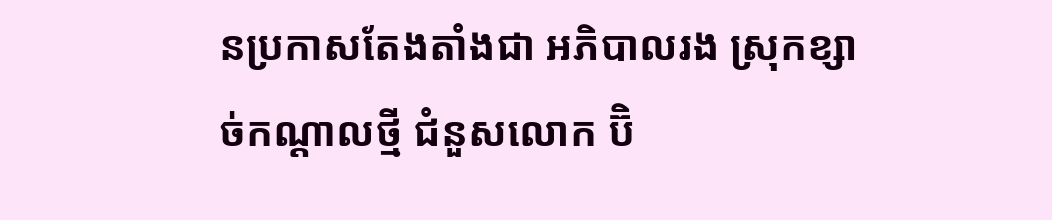នប្រកាសតែងតាំងជា អភិបាលរង ស្រុកខ្សាច់កណ្តាលថ្មី ជំនួសលោក ប៊ិ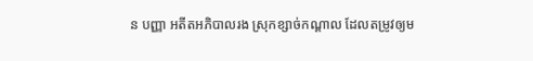ន បញ្ញា អតីតអភិបាលរង ស្រុកខ្សាច់កណ្តាល ដែលតម្រូវឲ្យម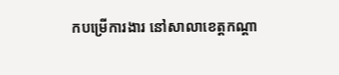កបម្រើការងារ នៅសាលាខេត្តកណ្តា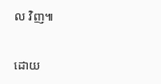ល វិញ៕

ដោយ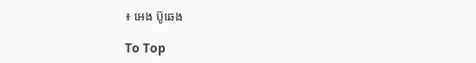៖ អេង ប៊ូឆេង

To Top